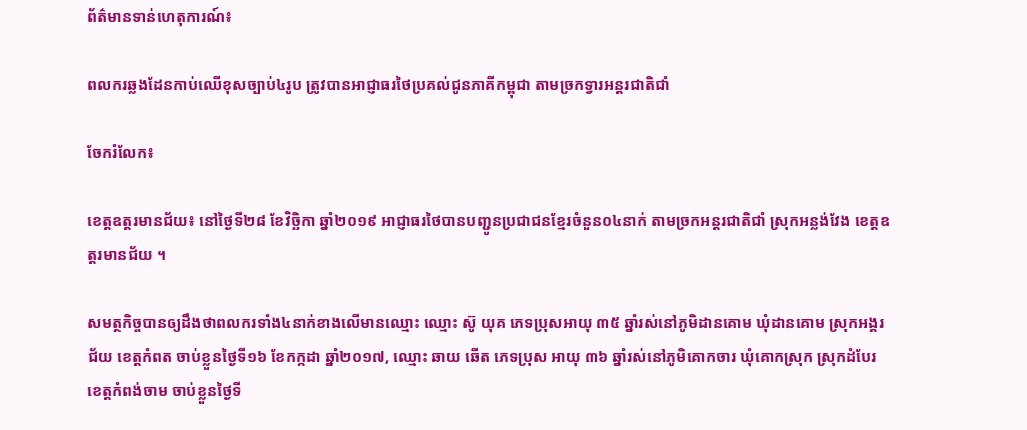ព័ត៌មានទាន់ហេតុការណ៍៖

ពលករឆ្លងដែនកាប់ឈើខុសច្បាប់៤រូប ត្រូវបានអាជ្ញាធរថៃប្រគល់ជូនភាគីកម្ពុជា តាមច្រកទ្វារអន្តរជាតិជាំ

ចែករំលែក៖

ខេត្ដឧត្ដរមានជ័យ៖ នៅថ្ងៃទី២៨ ខែវិច្ឆិកា ឆ្នាំ២០១៩ អាជ្ញាធរថៃបានបញ្ជូនប្រជាជនខ្មែរចំនួន០៤នាក់ តាមច្រកអន្តរជាតិជាំ ស្រុកអន្លង់វែង ខេត្តឧត្ដរមានជ័យ ។

សមត្ថកិច្ចបានឲ្យដឹងថាពលករទាំង៤នាក់ខាងលើមានឈ្មោះ ឈ្មោះ ស៊ូ យុគ ភេទប្រុសអាយុ ៣៥ ឆ្នាំរស់នៅភូមិដានគោម ឃុំដានគោម ស្រុកអង្គរជ័យ ខេត្តកំពត ចាប់ខ្លួនថ្ងៃទី១៦ ខែកក្កដា ឆ្នាំ២០១៧, ឈ្មោះ ឆាយ ឆើត ភេទប្រុស អាយុ ៣៦ ឆ្នាំរស់នៅភូមិគោកចារ ឃុំគោកស្រុក ស្រុកដំបែរ ខេត្តកំពង់ចាម ចាប់ខ្លួនថ្ងៃទី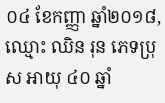០៤ ខែកញ្ញា ឆ្នាំ២០១៨, ឈ្មោះ ឈិន រុន ភេទប្រុស អាយុ ៤០ ឆ្នាំ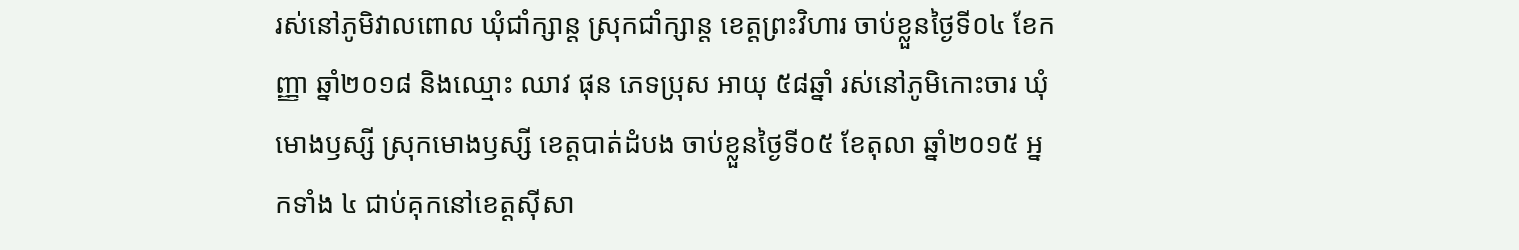រស់នៅភូមិវាលពោល ឃុំជាំក្សាន្ត ស្រុកជាំក្សាន្ត ខេត្តព្រះវិហារ ចាប់ខ្លួនថ្ងៃទី០៤ ខែកញ្ញា ឆ្នាំ២០១៨ និងឈ្មោះ ឈាវ ផុន ភេទប្រុស អាយុ ៥៨ឆ្នាំ រស់នៅភូមិកោះចារ ឃុំមោងឫស្សី ស្រុកមោងឫស្សី ខេត្តបាត់ដំបង ចាប់ខ្លួនថ្ងៃទី០៥ ខែតុលា ឆ្នាំ២០១៥ អ្នកទាំង ៤ ជាប់គុកនៅខេត្តស៊ីសា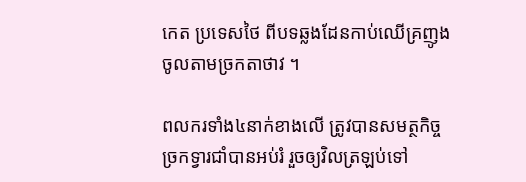កេត ប្រទេសថៃ ពីបទឆ្លងដែនកាប់ឈើគ្រញូង ចូលតាមច្រកតាថាវ ។

ពលករទាំង៤នាក់ខាងលើ ត្រូវបានសមត្ថកិច្ចច្រកទ្វារជាំបានអប់រំ រួចឲ្យវិលត្រឡប់ទៅ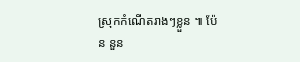ស្រុកកំណើតរាងៗខ្លួន ៕ ប៉ែន នួន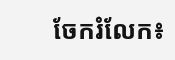ចែករំលែក៖